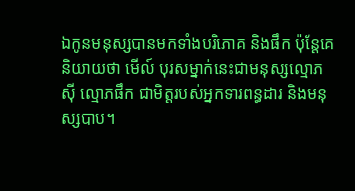ឯកូនមនុស្សបានមកទាំងបរិភោគ និងផឹក ប៉ុន្ដែគេនិយាយថា មើល៍ បុរសម្នាក់នេះជាមនុស្សល្មោភស៊ី ល្មោភផឹក ជាមិត្ដរបស់អ្នកទារពន្ធដារ និងមនុស្សបាប។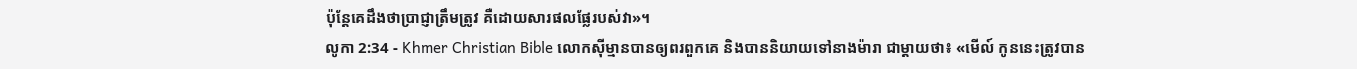ប៉ុន្ដែគេដឹងថាប្រាជ្ញាត្រឹមត្រូវ គឺដោយសារផលផ្លែរបស់វា»។
លូកា 2:34 - Khmer Christian Bible លោកស៊ីម្មានបានឲ្យពរពួកគេ និងបាននិយាយទៅនាងម៉ារា ជាម្ដាយថា៖ «មើល៍ កូននេះត្រូវបាន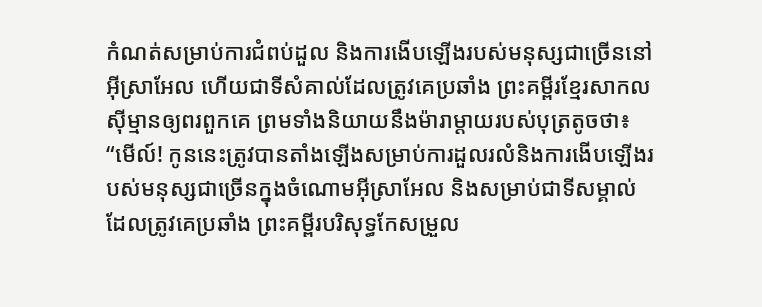កំណត់សម្រាប់ការជំពប់ដួល និងការងើបឡើងរបស់មនុស្សជាច្រើននៅអ៊ីស្រាអែល ហើយជាទីសំគាល់ដែលត្រូវគេប្រឆាំង ព្រះគម្ពីរខ្មែរសាកល ស៊ីម្មានឲ្យពរពួកគេ ព្រមទាំងនិយាយនឹងម៉ារាម្ដាយរបស់បុត្រតូចថា៖ “មើល៍! កូននេះត្រូវបានតាំងឡើងសម្រាប់ការដួលរលំនិងការងើបឡើងរបស់មនុស្សជាច្រើនក្នុងចំណោមអ៊ីស្រាអែល និងសម្រាប់ជាទីសម្គាល់ដែលត្រូវគេប្រឆាំង ព្រះគម្ពីរបរិសុទ្ធកែសម្រួល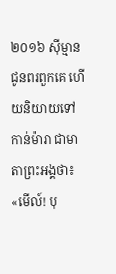២០១៦ ស៊ីម្មានជូនពរពួកគេ ហើយនិយាយទៅកាន់ម៉ារា ជាមាតាព្រះអង្គថា៖ «មើល៍! បុ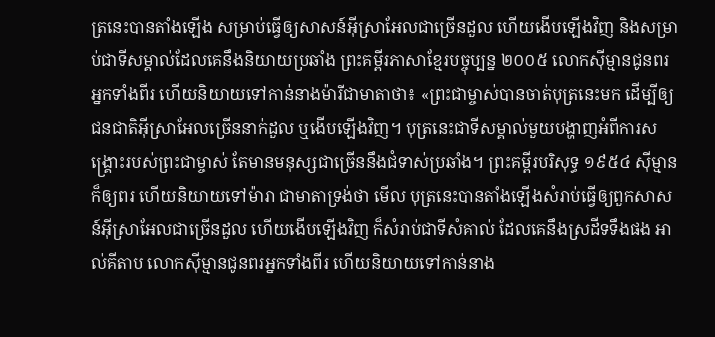ត្រនេះបានតាំងឡើង សម្រាប់ធ្វើឲ្យសាសន៍អ៊ីស្រាអែលជាច្រើនដួល ហើយងើបឡើងវិញ និងសម្រាប់ជាទីសម្គាល់ដែលគេនឹងនិយាយប្រឆាំង ព្រះគម្ពីរភាសាខ្មែរបច្ចុប្បន្ន ២០០៥ លោកស៊ីម្មានជូនពរអ្នកទាំងពីរ ហើយនិយាយទៅកាន់នាងម៉ារីជាមាតាថា៖ «ព្រះជាម្ចាស់បានចាត់បុត្រនេះមក ដើម្បីឲ្យជនជាតិអ៊ីស្រាអែលច្រើននាក់ដួល ឬងើបឡើងវិញ។ បុត្រនេះជាទីសម្គាល់មួយបង្ហាញអំពីការសង្គ្រោះរបស់ព្រះជាម្ចាស់ តែមានមនុស្សជាច្រើននឹងជំទាស់ប្រឆាំង។ ព្រះគម្ពីរបរិសុទ្ធ ១៩៥៤ ស៊ីម្មានក៏ឲ្យពរ ហើយនិយាយទៅម៉ារា ជាមាតាទ្រង់ថា មើល បុត្រនេះបានតាំងឡើងសំរាប់ធ្វើឲ្យពួកសាសន៍អ៊ីស្រាអែលជាច្រើនដួល ហើយងើបឡើងវិញ ក៏សំរាប់ជាទីសំគាល់ ដែលគេនឹងស្រដីទទឹងផង អាល់គីតាប លោកស៊ីម្មានជូនពរអ្នកទាំងពីរ ហើយនិយាយទៅកាន់នាង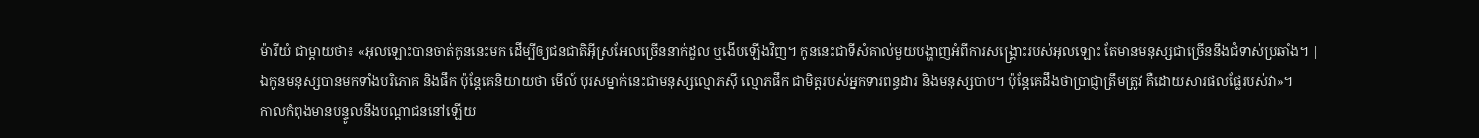ម៉ារីយំ ជាម្តាយថា៖ «អុលឡោះបានចាត់កូននេះមក ដើម្បីឲ្យជនជាតិអ៊ីស្រអែលច្រើននាក់ដួល ឬងើបឡើងវិញ។ កូននេះជាទីសំគាល់មួយបង្ហាញអំពីការសង្គ្រោះរបស់អុលឡោះ តែមានមនុស្សជាច្រើននឹងជំទាស់ប្រឆាំង។ |
ឯកូនមនុស្សបានមកទាំងបរិភោគ និងផឹក ប៉ុន្ដែគេនិយាយថា មើល៍ បុរសម្នាក់នេះជាមនុស្សល្មោភស៊ី ល្មោភផឹក ជាមិត្ដរបស់អ្នកទារពន្ធដារ និងមនុស្សបាប។ ប៉ុន្ដែគេដឹងថាប្រាជ្ញាត្រឹមត្រូវ គឺដោយសារផលផ្លែរបស់វា»។
កាលកំពុងមានបន្ទូលនឹងបណ្ដាជននៅឡើយ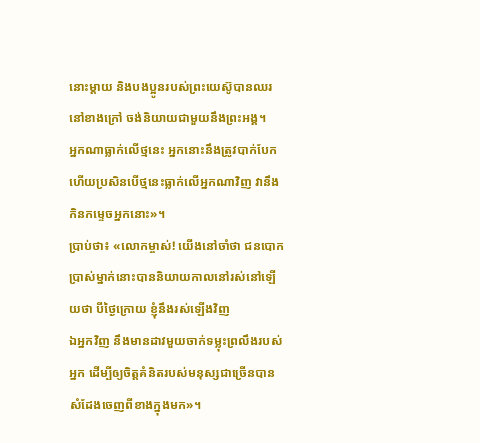នោះម្ដាយ និងបងប្អូនរបស់ព្រះយេស៊ូបានឈរនៅខាងក្រៅ ចង់និយាយជាមួយនឹងព្រះអង្គ។
អ្នកណាធ្លាក់លើថ្មនេះ អ្នកនោះនឹងត្រូវបាក់បែក ហើយប្រសិនបើថ្មនេះធ្លាក់លើអ្នកណាវិញ វានឹងកិនកម្ទេចអ្នកនោះ»។
ប្រាប់ថា៖ «លោកម្ចាស់! យើងនៅចាំថា ជនបោកប្រាស់ម្នាក់នោះបាននិយាយកាលនៅរស់នៅឡើយថា បីថ្ងៃក្រោយ ខ្ញុំនឹងរស់ឡើងវិញ
ឯអ្នកវិញ នឹងមានដាវមួយចាក់ទម្លុះព្រលឹងរបស់អ្នក ដើម្បីឲ្យចិត្ដគំនិតរបស់មនុស្សជាច្រើនបានសំដែងចេញពីខាងក្នុងមក»។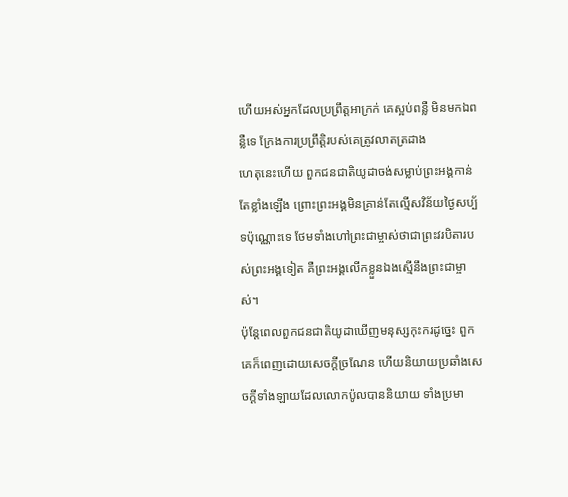ហើយអស់អ្នកដែលប្រព្រឹត្ដអាក្រក់ គេស្អប់ពន្លឺ មិនមកឯពន្លឺទេ ក្រែងការប្រព្រឹត្តិរបស់គេត្រូវលាតត្រដាង
ហេតុនេះហើយ ពួកជនជាតិយូដាចង់សម្លាប់ព្រះអង្គកាន់តែខ្លាំងឡើង ព្រោះព្រះអង្គមិនគ្រាន់តែល្មើសវិន័យថ្ងៃសប្ប័ទប៉ុណ្ណោះទេ ថែមទាំងហៅព្រះជាម្ចាស់ថាជាព្រះវរបិតារបស់ព្រះអង្គទៀត គឺព្រះអង្គលើកខ្លួនឯងស្មើនឹងព្រះជាម្ចាស់។
ប៉ុន្ដែពេលពួកជនជាតិយូដាឃើញមនុស្សកុះករដូច្នេះ ពួកគេក៏ពេញដោយសេចក្ដីច្រណែន ហើយនិយាយប្រឆាំងសេចក្ដីទាំងឡាយដែលលោកប៉ូលបាននិយាយ ទាំងប្រមា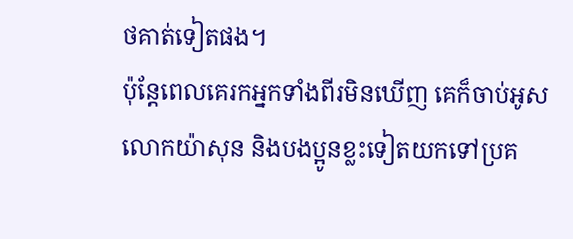ថគាត់ទៀតផង។
ប៉ុន្ដែពេលគេរកអ្នកទាំងពីរមិនឃើញ គេក៏ចាប់អូសលោកយ៉ាសុន និងបងប្អូនខ្លះទៀតយកទៅប្រគ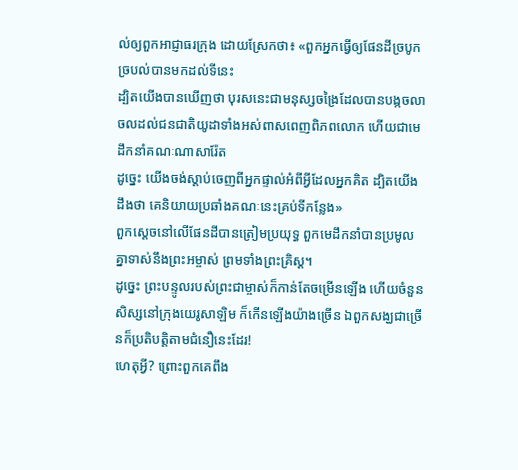ល់ឲ្យពួកអាជ្ញាធរក្រុង ដោយស្រែកថា៖ «ពួកអ្នកធ្វើឲ្យផែនដីច្របូកច្របល់បានមកដល់ទីនេះ
ដ្បិតយើងបានឃើញថា បុរសនេះជាមនុស្សចង្រៃដែលបានបង្កចលាចលដល់ជនជាតិយូដាទាំងអស់ពាសពេញពិភពលោក ហើយជាមេដឹកនាំគណៈណាសារ៉ែត
ដូច្នេះ យើងចង់ស្ដាប់ចេញពីអ្នកផ្ទាល់អំពីអ្វីដែលអ្នកគិត ដ្បិតយើងដឹងថា គេនិយាយប្រឆាំងគណៈនេះគ្រប់ទីកន្លែង»
ពួកស្ដេចនៅលើផែនដីបានត្រៀមប្រយុទ្ធ ពួកមេដឹកនាំបានប្រមូលគ្នាទាស់នឹងព្រះអម្ចាស់ ព្រមទាំងព្រះគ្រិស្ដ។
ដូច្នេះ ព្រះបន្ទូលរបស់ព្រះជាម្ចាស់ក៏កាន់តែចម្រើនឡើង ហើយចំនួនសិស្សនៅក្រុងយេរូសាឡិម ក៏កើនឡើងយ៉ាងច្រើន ឯពួកសង្ឃជាច្រើនក៏ប្រតិបត្តិតាមជំនឿនេះដែរ!
ហេតុអ្វី? ព្រោះពួកគេពឹង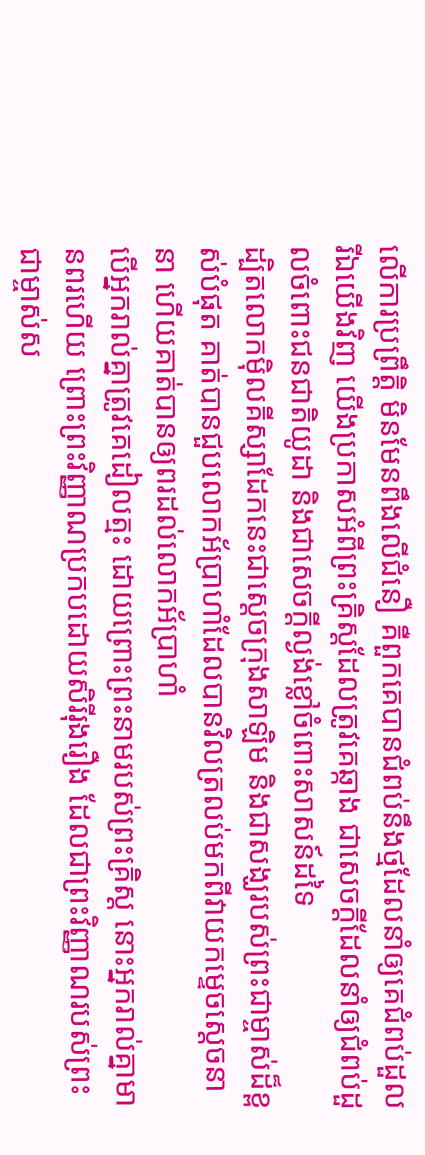លើការប្រព្រឹត្ដិ មិនមែនពឹងលើជំនឿ គឺពួកគេបានជំពប់នឹងថ្មដែលនាំឲ្យគេជំពប់ដួល
រីឯយើងវិញ យើងប្រកាសអំពីព្រះគ្រិស្ដដែលត្រូវគេឆ្កាង ជាសេចក្ដីដែលនាំឲ្យជំពប់ដួលចំពោះជនជាតិយូដា និងជាសេចក្ដីល្ងង់ខ្លៅចំពោះសាសន៍ដទៃ
ដ្បិតលោកម៉ិលគីស្សាដែកនេះជាស្ដេចក្រុងសាឡិម និងជាសង្ឃរបស់ព្រះជាម្ចាស់ដ៏ខ្ពស់បំផុត គាត់បានជួបលោកអ័ប្រាហាំដែលបានវិលត្រលប់មកពីវាយកម្ទេចស្ដេចនានា ហើយគាត់បានឲ្យពរដល់លោកអ័ប្រាហាំ
បើអ្នករាល់គ្នាត្រូវគេដៀលត្មះ ដោយព្រោះព្រះនាមរបស់ព្រះគ្រិស្ដ នោះអ្នករាល់គ្នាមានពរហើយ ព្រោះព្រះវិញ្ញាណប្រកបដោយសិរីរុងរឿង ដែលជាព្រះវិញ្ញាណរបស់ព្រះជាម្ចាស់ស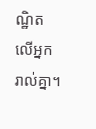ណ្ឋិតលើអ្នករាល់គ្នា។